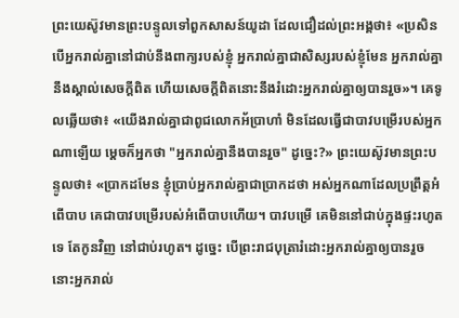ព្រះយេស៊ូវមានព្រះបន្ទូលទៅពួកសាសន៍យូដា ដែលជឿដល់ព្រះអង្គថា៖ «ប្រសិនបើអ្នករាល់គ្នានៅជាប់នឹងពាក្យរបស់ខ្ញុំ អ្នករាល់គ្នាជាសិស្សរបស់ខ្ញុំមែន អ្នករាល់គ្នានឹងស្គាល់សេចក្តីពិត ហើយសេចក្តីពិតនោះនឹងរំដោះអ្នករាល់គ្នាឲ្យបានរួច»។ គេទូលឆ្លើយថា៖ «យើងរាល់គ្នាជាពូជលោកអ័ប្រាហាំ មិនដែលធ្វើជាបាវបម្រើរបស់អ្នកណាឡើយ ម្តេចក៏អ្នកថា "អ្នករាល់គ្នានឹងបានរួច" ដូច្នេះ?» ព្រះយេស៊ូវមានព្រះបន្ទូលថា៖ «ប្រាកដមែន ខ្ញុំប្រាប់អ្នករាល់គ្នាជាប្រាកដថា អស់អ្នកណាដែលប្រព្រឹត្តអំពើបាប គេជាបាវបម្រើរបស់អំពើបាបហើយ។ បាវបម្រើ គេមិននៅជាប់ក្នុងផ្ទះរហូតទេ តែកូនវិញ នៅជាប់រហូត។ ដូច្នេះ បើព្រះរាជបុត្រារំដោះអ្នករាល់គ្នាឲ្យបានរួច នោះអ្នករាល់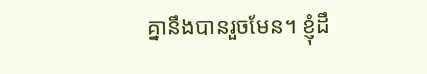គ្នានឹងបានរួចមែន។ ខ្ញុំដឹ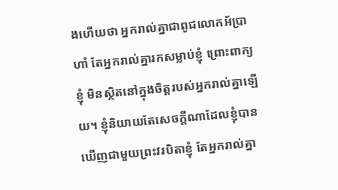ងហើយថា អ្នករាល់គ្នាជាពូជលោកអ័ប្រាហាំ តែអ្នករាល់គ្នារកសម្លាប់ខ្ញុំ ព្រោះពាក្យខ្ញុំ មិនស្ថិតនៅក្នុងចិត្តរបស់អ្នករាល់គ្នាឡើយ។ ខ្ញុំនិយាយតែសេចក្តីណាដែលខ្ញុំបានឃើញជាមួយព្រះវរបិតាខ្ញុំ តែអ្នករាល់គ្នា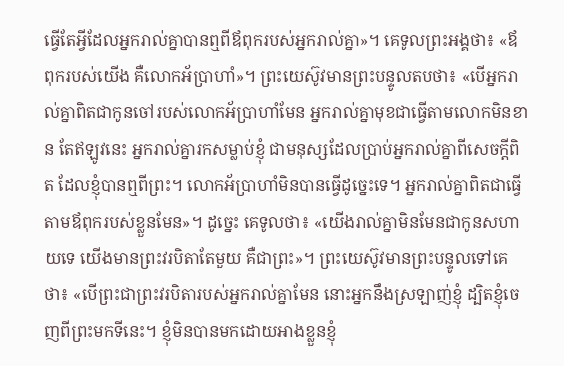ធ្វើតែអ្វីដែលអ្នករាល់គ្នាបានឮពីឪពុករបស់អ្នករាល់គ្នា»។ គេទូលព្រះអង្គថា៖ «ឪពុករបស់យើង គឺលោកអ័ប្រាហាំ»។ ព្រះយេស៊ូវមានព្រះបន្ទូលតបថា៖ «បើអ្នករាល់គ្នាពិតជាកូនចៅរបស់លោកអ័ប្រាហាំមែន អ្នករាល់គ្នាមុខជាធ្វើតាមលោកមិនខាន តែឥឡូវនេះ អ្នករាល់គ្នារកសម្លាប់ខ្ញុំ ជាមនុស្សដែលប្រាប់អ្នករាល់គ្នាពីសេចក្តីពិត ដែលខ្ញុំបានឮពីព្រះ។ លោកអ័ប្រាហាំមិនបានធ្វើដូច្នេះទេ។ អ្នករាល់គ្នាពិតជាធ្វើតាមឪពុករបស់ខ្លួនមែន»។ ដូច្នេះ គេទូលថា៖ «យើងរាល់គ្នាមិនមែនជាកូនសហាយទេ យើងមានព្រះវរបិតាតែមួយ គឺជាព្រះ»។ ព្រះយេស៊ូវមានព្រះបន្ទូលទៅគេថា៖ «បើព្រះជាព្រះវរបិតារបស់អ្នករាល់គ្នាមែន នោះអ្នកនឹងស្រឡាញ់ខ្ញុំ ដ្បិតខ្ញុំចេញពីព្រះមកទីនេះ។ ខ្ញុំមិនបានមកដោយអាងខ្លួនខ្ញុំ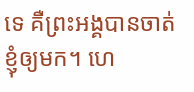ទេ គឺព្រះអង្គបានចាត់ខ្ញុំឲ្យមក។ ហេ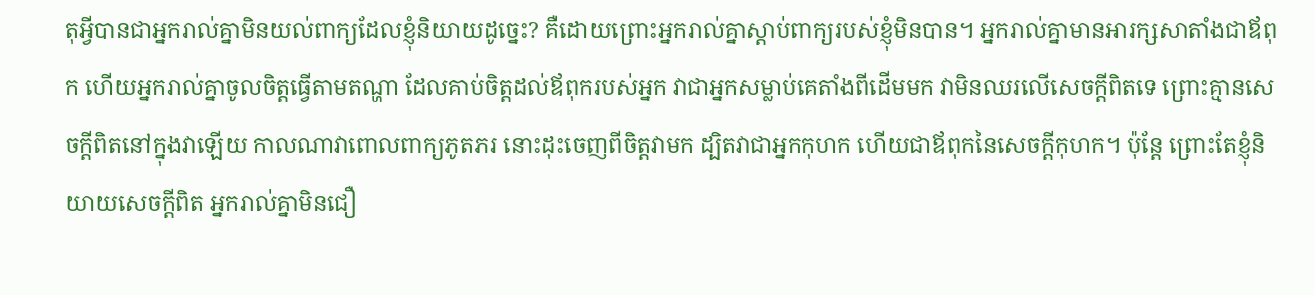តុអ្វីបានជាអ្នករាល់គ្នាមិនយល់ពាក្យដែលខ្ញុំនិយាយដូច្នេះ? គឺដោយព្រោះអ្នករាល់គ្នាស្តាប់ពាក្យរបស់ខ្ញុំមិនបាន។ អ្នករាល់គ្នាមានអារក្សសាតាំងជាឪពុក ហើយអ្នករាល់គ្នាចូលចិត្តធ្វើតាមតណ្ហា ដែលគាប់ចិត្តដល់ឪពុករបស់អ្នក វាជាអ្នកសម្លាប់គេតាំងពីដើមមក វាមិនឈរលើសេចក្តីពិតទេ ព្រោះគ្មានសេចក្តីពិតនៅក្នុងវាឡើយ កាលណាវាពោលពាក្យភូតភរ នោះដុះចេញពីចិត្តវាមក ដ្បិតវាជាអ្នកកុហក ហើយជាឪពុកនៃសេចក្តីកុហក។ ប៉ុន្តែ ព្រោះតែខ្ញុំនិយាយសេចក្តីពិត អ្នករាល់គ្នាមិនជឿ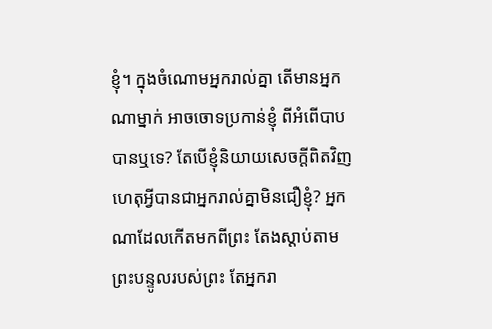ខ្ញុំ។ ក្នុងចំណោមអ្នករាល់គ្នា តើមានអ្នកណាម្នាក់ អាចចោទប្រកាន់ខ្ញុំ ពីអំពើបាបបានឬទេ? តែបើខ្ញុំនិយាយសេចក្តីពិតវិញ ហេតុអ្វីបានជាអ្នករាល់គ្នាមិនជឿខ្ញុំ? អ្នកណាដែលកើតមកពីព្រះ តែងស្តាប់តាមព្រះបន្ទូលរបស់ព្រះ តែអ្នករា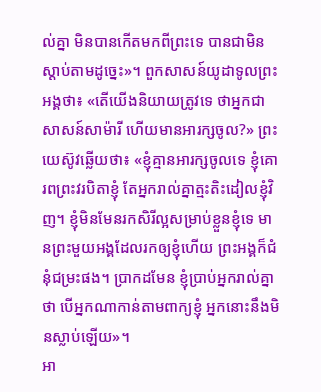ល់គ្នា មិនបានកើតមកពីព្រះទេ បានជាមិនស្តាប់តាមដូច្នេះ»។ ពួកសាសន៍យូដាទូលព្រះអង្គថា៖ «តើយើងនិយាយត្រូវទេ ថាអ្នកជាសាសន៍សាម៉ារី ហើយមានអារក្សចូល?» ព្រះយេស៊ូវឆ្លើយថា៖ «ខ្ញុំគ្មានអារក្សចូលទេ ខ្ញុំគោរពព្រះវរបិតាខ្ញុំ តែអ្នករាល់គ្នាត្មះតិះដៀលខ្ញុំវិញ។ ខ្ញុំមិនមែនរកសិរីល្អសម្រាប់ខ្លួនខ្ញុំទេ មានព្រះមួយអង្គដែលរកឲ្យខ្ញុំហើយ ព្រះអង្គក៏ជំនុំជម្រះផង។ ប្រាកដមែន ខ្ញុំប្រាប់អ្នករាល់គ្នាថា បើអ្នកណាកាន់តាមពាក្យខ្ញុំ អ្នកនោះនឹងមិនស្លាប់ឡើយ»។
អា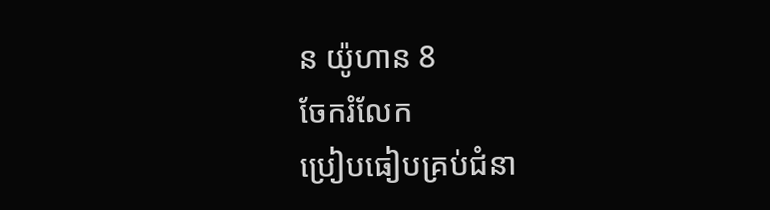ន យ៉ូហាន 8
ចែករំលែក
ប្រៀបធៀបគ្រប់ជំនា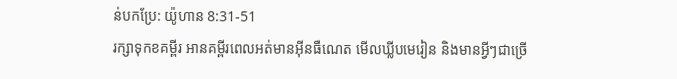ន់បកប្រែ: យ៉ូហាន 8:31-51
រក្សាទុកខគម្ពីរ អានគម្ពីរពេលអត់មានអ៊ីនធឺណេត មើលឃ្លីបមេរៀន និងមានអ្វីៗជាច្រើ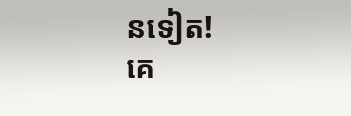នទៀត!
គេ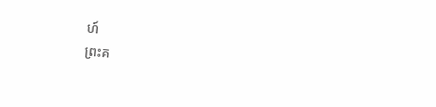ហ៍
ព្រះគ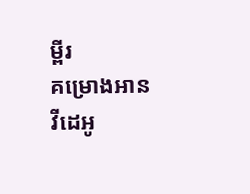ម្ពីរ
គម្រោងអាន
វីដេអូ